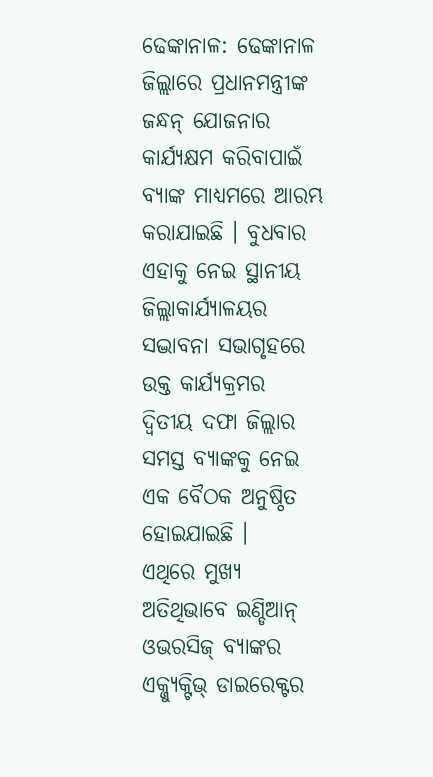ଢେଙ୍କାନାଳ: ଢେଙ୍କାନାଳ ଜିଲ୍ଲାରେ ପ୍ରଧାନମନ୍ତ୍ରୀଙ୍କ ଜନ୍ଧନ୍ ଯୋଜନାର କାର୍ଯ୍ୟକ୍ଷମ କରିବାପାଇଁ ବ୍ୟାଙ୍କ ମାଧ୍ୟମରେ ଆରମ୍ଭ କରାଯାଇଛି । ବୁଧବାର ଏହାକୁ ନେଇ ସ୍ଥାନୀୟ ଜିଲ୍ଲାକାର୍ଯ୍ୟାଳୟର ସଦ୍ଭାବନା ସଭାଗୃହରେ ଉକ୍ତ କାର୍ଯ୍ୟକ୍ରମର ଦ୍ୱିତୀୟ ଦଫା ଜିଲ୍ଲାର ସମସ୍ତ ବ୍ୟାଙ୍କକୁ ନେଇ ଏକ ବୈଠକ ଅନୁଷ୍ଠିତ ହୋଇଯାଇଛି ।
ଏଥିରେ ମୁଖ୍ୟ ଅତିଥିଭାବେ ଇଣ୍ଡିଆନ୍ ଓଭରସିଜ୍ ବ୍ୟାଙ୍କର ଏକ୍ଜ୍ୟୁକ୍ଟିଭ୍ ଡାଇରେକ୍ଟର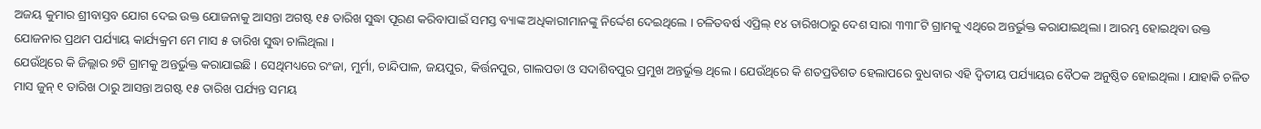ଅଜୟ କୁମାର ଶ୍ରୀବାସ୍ତବ ଯୋଗ ଦେଇ ଉକ୍ତ ଯୋଜନାକୁ ଆସନ୍ତା ଅଗଷ୍ଟ ୧୫ ତାରିଖ ସୁଦ୍ଧା ପୂରଣ କରିବାପାଇଁ ସମସ୍ତ ବ୍ୟାଙ୍କ ଅଧିକାରୀମାନଙ୍କୁ ନିର୍ଦ୍ଦେଶ ଦେଇଥିଲେ । ଚଳିତବର୍ଷ ଏପ୍ରିଲ୍ ୧୪ ତାରିଖଠାରୁ ଦେଶ ସାରା ୩୩୮ଟି ଗ୍ରାମକୁ ଏଥିରେ ଅନ୍ତର୍ଭୁକ୍ତ କରାଯାଇଥିଲା । ଆରମ୍ଭ ହୋଇଥିବା ଉକ୍ତ ଯୋଜନାର ପ୍ରଥମ ପର୍ଯ୍ୟାୟ କାର୍ଯ୍ୟକ୍ରମ ମେ ମାସ ୫ ତାରିଖ ସୁଦ୍ଧା ଚାଲିଥିଲା ।
ଯେଉଁଥିରେ କି ଜିଲ୍ଲାର ୭ଟି ଗ୍ରାମକୁ ଅନ୍ତର୍ଭୁକ୍ତ କରାଯାଇଛି । ସେଥିମଧ୍ୟରେ ରଂଜା, ମୁର୍ମା, ଚାନ୍ଦିପାଳ, ଜୟପୁର, କିର୍ତ୍ତନପୁର, ଗାଲପଡା ଓ ସଦାଶିବପୁର ପ୍ରମୁଖ ଅନ୍ତର୍ଭୁକ୍ତ ଥିଲେ । ଯେଉଁଥିରେ କି ଶତପ୍ରତିଶତ ହେଲାପରେ ବୁଧବାର ଏହି ଦ୍ୱିତୀୟ ପର୍ଯ୍ୟାୟର ବୈଠକ ଅନୁଷ୍ଠିତ ହୋଇଥିଲା । ଯାହାକି ଚଳିତ ମାସ ଜୁନ୍ ୧ ତାରିଖ ଠାରୁ ଆସନ୍ତା ଅଗଷ୍ଟ ୧୫ ତାରିଖ ପର୍ଯ୍ୟନ୍ତ ସମୟ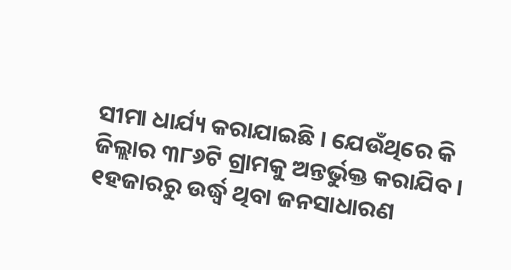ସୀମା ଧାର୍ଯ୍ୟ କରାଯାଇଛି । ଯେଉଁଥିରେ କି ଜିଲ୍ଲାର ୩୮୬ଟି ଗ୍ରାମକୁ ଅନ୍ତର୍ଭୁକ୍ତ କରାଯିବ । ୧ହଜାରରୁ ଉର୍ଦ୍ଧ୍ୱ ଥିବା ଜନସାଧାରଣ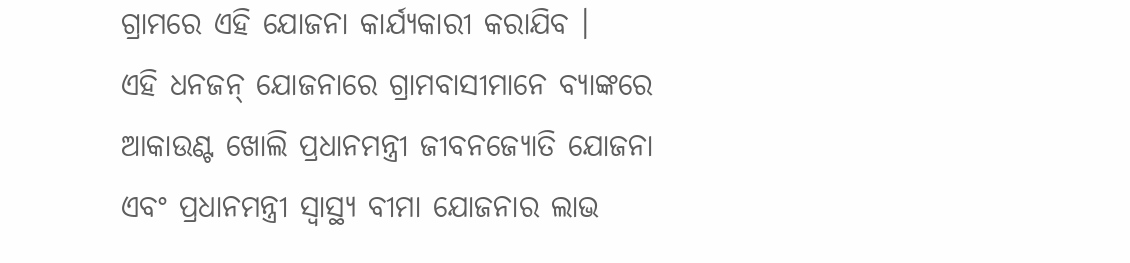ଗ୍ରାମରେ ଏହି ଯୋଜନା କାର୍ଯ୍ୟକାରୀ କରାଯିବ ।
ଏହି ଧନଜନ୍ ଯୋଜନାରେ ଗ୍ରାମବାସୀମାନେ ବ୍ୟାଙ୍କରେ ଆକାଉଣ୍ଟ ଖୋଲି ପ୍ରଧାନମନ୍ତ୍ରୀ ଜୀବନଜ୍ୟୋତି ଯୋଜନା ଏବଂ ପ୍ରଧାନମନ୍ତ୍ରୀ ସ୍ୱାସ୍ଥ୍ୟ ବୀମା ଯୋଜନାର ଲାଭ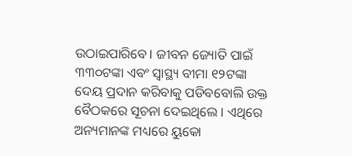ଉଠାଇପାରିବେ । ଜୀବନ ଜ୍ୟୋତି ପାଇଁ ୩୩୦ଟଙ୍କା ଏବଂ ସ୍ୱାସ୍ଥ୍ୟ ବୀମା ୧୨ଟଙ୍କା ଦେୟ ପ୍ରଦାନ କରିବାକୁ ପଡିବବୋଲି ଉକ୍ତ ବୈଠକରେ ସୂଚନା ଦେଇଥିଲେ । ଏଥିରେ ଅନ୍ୟମାନଙ୍କ ମଧ୍ୟରେ ୟୁକୋ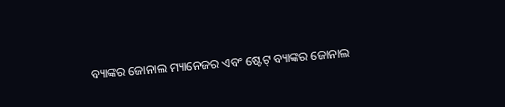ବ୍ୟାଙ୍କର ଜୋନାଲ ମ୍ୟାନେଜର ଏବଂ ଷ୍ଟେଟ୍ ବ୍ୟାଙ୍କର ଜୋନାଲ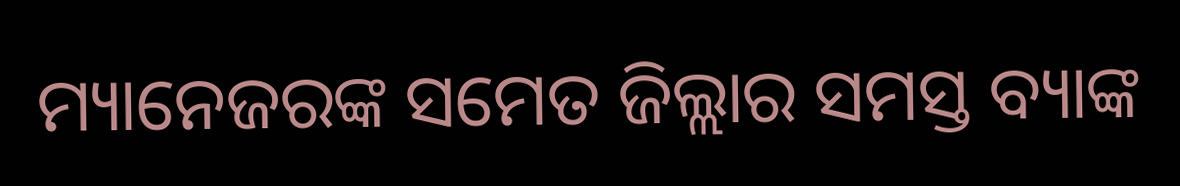ମ୍ୟାନେଜରଙ୍କ ସମେତ ଜିଲ୍ଲାର ସମସ୍ତ ବ୍ୟାଙ୍କ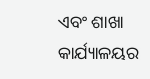ଏବଂ ଶାଖା କାର୍ଯ୍ୟାଳୟର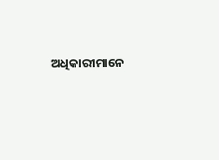ଅଧିକାରୀମାନେ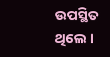ଉପସ୍ଥିତ ଥିଲେ ।